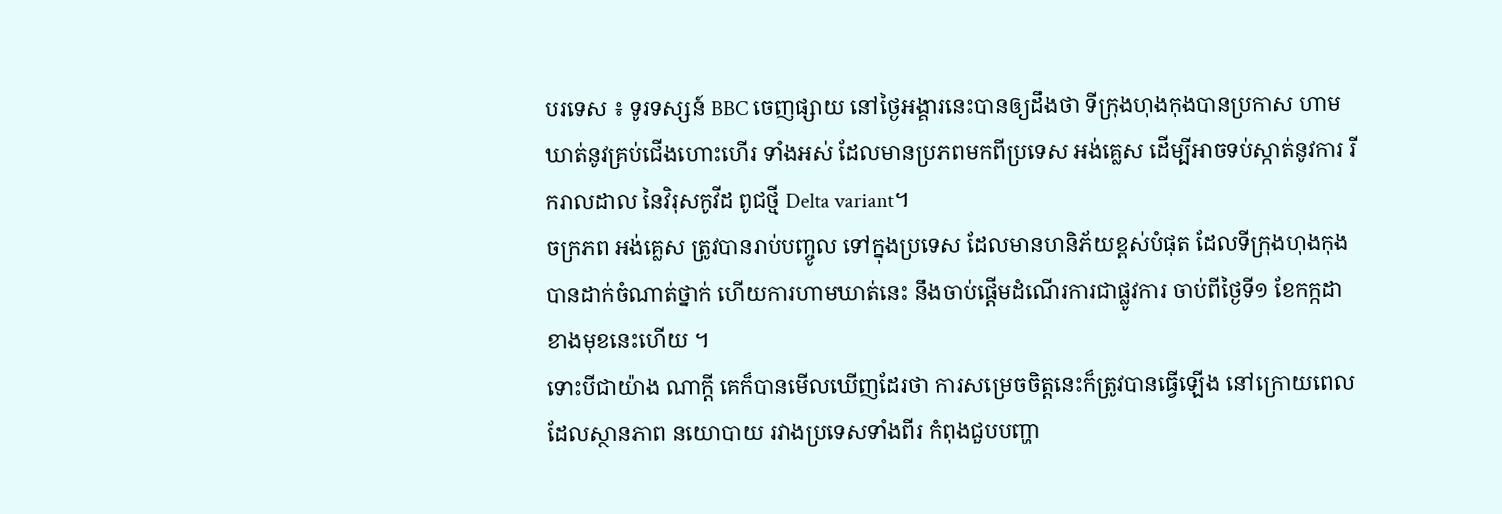បរទេស ៖ ទូរទស្សន៍ BBC ចេញផ្សាយ នៅថ្ងៃអង្គារនេះបានឲ្យដឹងថា ទីក្រុងហុងកុងបានប្រកាស ហាមឃាត់នូវគ្រប់ជើងហោះហើរ ទាំងអស់ ដែលមានប្រភពមកពីប្រទេស អង់គ្លេស ដើម្បីអាចទប់ស្កាត់នូវការ រីករាលដាល នៃវិរុសកូវីដ ពូជថ្មី Delta variant។
ចក្រភព អង់គ្លេស ត្រូវបានរាប់បញ្ចូល ទៅក្នុងប្រទេស ដែលមានហនិភ័យខ្ពស់បំផុត ដែលទីក្រុងហុងកុង បានដាក់ចំណាត់ថ្នាក់ ហើយការហាមឃាត់នេះ នឹងចាប់ផ្តើមដំណើរការជាផ្លូវការ ចាប់ពីថ្ងៃទី១ ខែកក្កដាខាងមុខនេះហើយ ។
ទោះបីជាយ៉ាង ណាក្តី គេក៏បានមើលឃើញដែរថា ការសម្រេចចិត្តនេះក៏ត្រូវបានធ្វើឡើង នៅក្រោយពេលដែលស្ថានភាព នយោបាយ រវាងប្រទេសទាំងពីរ កំពុងជួបបញ្ហា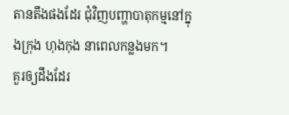តានតឹងផងដែរ ជុំវិញបញ្ហាបាតុកម្មនៅក្នុងក្រុង ហុងកុង នាពេលកន្លងមក។
គួរឲ្យដឹងដែរ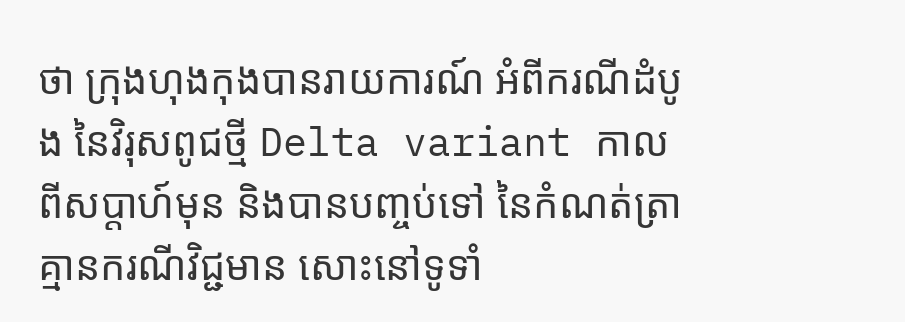ថា ក្រុងហុងកុងបានរាយការណ៍ អំពីករណីដំបូង នៃវិរុសពូជថ្មី Delta variant កាលពីសប្តាហ៍មុន និងបានបញ្ចប់ទៅ នៃកំណត់ត្រាគ្មានករណីវិជ្ជមាន សោះនៅទូទាំ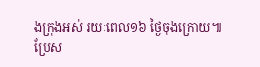ងក្រុងអស់ រយៈពេល១៦ ថ្ងៃចុងក្រោយ៕
ប្រែស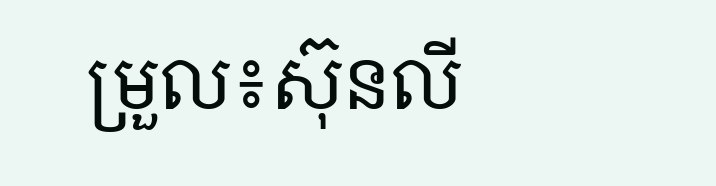ម្រួល៖ស៊ុនលី